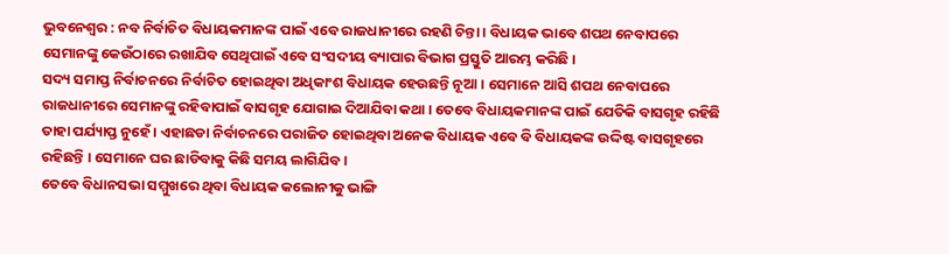ଭୁବନେଶ୍ୱର : ନବ ନିର୍ବାଚିତ ବିଧାୟକମାନଙ୍କ ପାଇଁ ଏବେ ରାଜଧାନୀରେ ରହଣି ଚିନ୍ତା । ବିଧାୟକ ଭାବେ ଶପଥ ନେବାପରେ ସେମାନଙ୍କୁ କେଉଁଠାରେ ରଖାଯିବ ସେଥିପାଇଁ ଏବେ ସଂସଦୀୟ ବ୍ୟାପାର ବିଭାଗ ପ୍ରସ୍ତୁତି ଆରମ୍ଭ କରିଛି ।
ସଦ୍ୟ ସମାପ୍ତ ନିର୍ବାଚନରେ ନିର୍ବାଚିତ ହୋଇଥିବା ଅଧିକାଂଶ ବିଧାୟକ ହେଉଛନ୍ତି ନୂଆ । ସେମାନେ ଆସି ଶପଥ ନେବାପରେ ରାଜଧାନୀରେ ସେମାନଙ୍କୁ ରହିବାପାଇଁ ବାସଗୃହ ଯୋଗାଇ ଦିଆଯିବା କଥା । ତେବେ ବିଧାୟକମାନଙ୍କ ପାଇଁ ଯେତିକି ବାସଗୃହ ରହିଛି ତାହା ପର୍ଯ୍ୟାପ୍ତ ନୁହେଁ । ଏହାଛଡା ନିର୍ବାଚନରେ ପରାଜିତ ହୋଇଥିବା ଅନେକ ବିଧାୟକ ଏବେ ବି ବିଧାୟକଙ୍କ ଉଦ୍ଦିଷ୍ଟ ବାସଗୃହରେ ରହିଛନ୍ତି । ସେମାନେ ଘର ଛାଡିବାକୁ କିଛି ସମୟ ଲାଗିଯିବ ।
ତେବେ ବିଧାନସଭା ସମ୍ମୁଖରେ ଥିବା ବିଧାୟକ କଲୋନୀକୁ ଭାଙ୍ଗି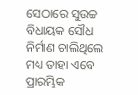ସେଠାରେ ସୁଉଚ୍ଚ ବିଧାୟକ ସୌଧ ନିର୍ମାଣ ଚାଲିଥିଲେ ମଧ୍ୟ ତାହା ଏବେ ପ୍ରାରମ୍ଭିକ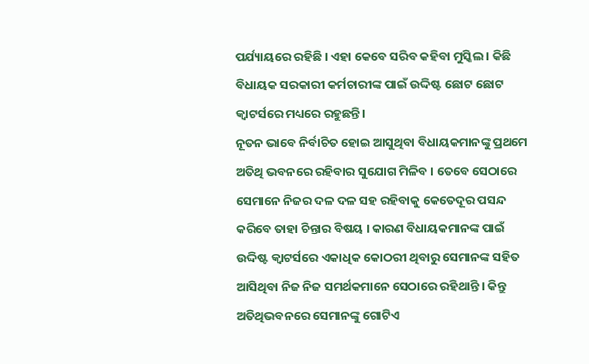ପର୍ଯ୍ୟାୟରେ ରହିଛି । ଏହା କେବେ ସରିବ କହିବା ମୁସ୍କିଲ । କିଛି ବିଧାୟକ ସରକାରୀ କର୍ମଚାରୀଙ୍କ ପାଇଁ ଉଦ୍ଦିଷ୍ଟ ଛୋଟ ଛୋଟ କ୍ୱାଟର୍ସରେ ମଧ୍ୟରେ ରହୁଛନ୍ତି ।
ନୂତନ ଭାବେ ନିର୍ବାଚିତ ହୋଇ ଆସୁଥିବା ବିଧାୟକମାନଙ୍କୁ ପ୍ରଥମେ ଅତିଥି ଭବନରେ ରହିବାର ସୁଯୋଗ ମିଳିବ । ତେବେ ସେଠାରେ ସେମାନେ ନିଜର ଦଳ ଦଳ ସହ ରହିବାକୁ କେତେଦୂର ପସନ୍ଦ କରିବେ ତାହା ଚିନ୍ତାର ବିଷୟ । କାରଣ ବିଧାୟକମାନଙ୍କ ପାଇଁ ଉଦ୍ଦିଷ୍ଟ କ୍ୱାଟର୍ସରେ ଏକାଧିକ କୋଠରୀ ଥିବାରୁ ସେମାନଙ୍କ ସହିତ ଆସିଥିବା ନିଜ ନିଜ ସମର୍ଥକମାନେ ସେଠାରେ ରହିଥାନ୍ତି । କିନ୍ତୁ ଅତିଥିଭବନରେ ସେମାନଙ୍କୁ ଗୋଟିଏ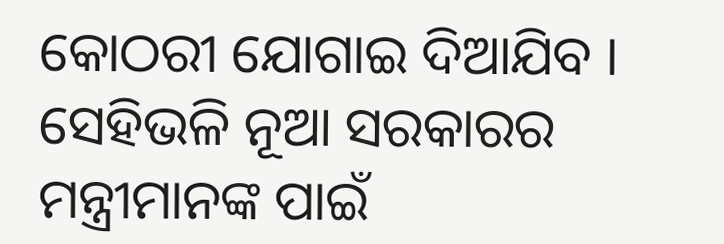କୋଠରୀ ଯୋଗାଇ ଦିଆଯିବ ।
ସେହିଭଳି ନୂଆ ସରକାରର ମନ୍ତ୍ରୀମାନଙ୍କ ପାଇଁ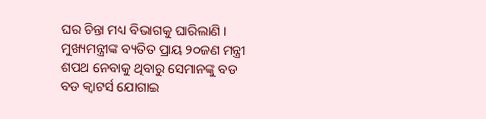ଘର ଚିନ୍ତା ମଧ୍ୟ ବିଭାଗକୁ ଘାରିଲାଣି । ମୁଖ୍ୟମନ୍ତ୍ରୀଙ୍କ ବ୍ୟତିତ ପ୍ରାୟ ୨୦ଜଣ ମନ୍ତ୍ରୀ ଶପଥ ନେବାକୁ ଥିବାରୁ ସେମାନଙ୍କୁ ବଡ ବଡ କ୍ୱାଟର୍ସ ଯୋଗାଇ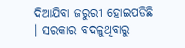ଦିଆଯିବା ଜରୁରୀ ହୋଇପଡିଛି । ସରକାର ବଦଳୁଥିବାରୁ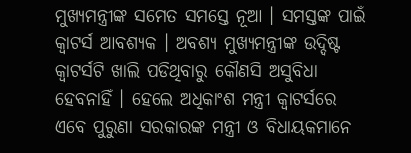ମୁଖ୍ୟମନ୍ତ୍ରୀଙ୍କ ସମେତ ସମସ୍ତେ ନୂଆ । ସମସ୍ତଙ୍କ ପାଇଁ କ୍ୱାଟର୍ସ ଆବଶ୍ୟକ । ଅବଶ୍ୟ ମୁଖ୍ୟମନ୍ତ୍ରୀଙ୍କ ଉଦ୍ଦିଷ୍ଟ କ୍ୱାଟର୍ସଟି ଖାଲି ପଡିଥିବାରୁ କୌଣସି ଅସୁବିଧା ହେବନାହିଁ । ହେଲେ ଅଧିକାଂଶ ମନ୍ତ୍ରୀ କ୍ୱାଟର୍ସରେ ଏବେ ପୁରୁଣା ସରକାରଙ୍କ ମନ୍ତ୍ରୀ ଓ ବିଧାୟକମାନେ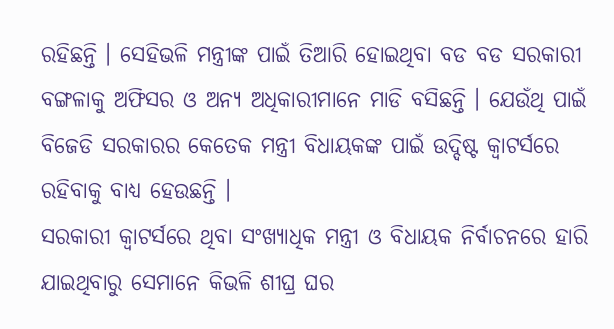ରହିଛନ୍ତି । ସେହିଭଳି ମନ୍ତ୍ରୀଙ୍କ ପାଇଁ ତିଆରି ହୋଇଥିବା ବଡ ବଡ ସରକାରୀ ବଙ୍ଗଳାକୁ ଅଫିସର ଓ ଅନ୍ୟ ଅଧିକାରୀମାନେ ମାଡି ବସିଛନ୍ତି । ଯେଉଁଥି ପାଇଁ ବିଜେଡି ସରକାରର କେତେକ ମନ୍ତ୍ରୀ ବିଧାୟକଙ୍କ ପାଇଁ ଉଦ୍ଦିଷ୍ଟ କ୍ୱାଟର୍ସରେ ରହିବାକୁ ବାଧ୍ୟ ହେଉଛନ୍ତି ।
ସରକାରୀ କ୍ୱାଟର୍ସରେ ଥିବା ସଂଖ୍ୟାଧିକ ମନ୍ତ୍ରୀ ଓ ବିଧାୟକ ନିର୍ବାଚନରେ ହାରି ଯାଇଥିବାରୁ ସେମାନେ କିଭଳି ଶୀଘ୍ର ଘର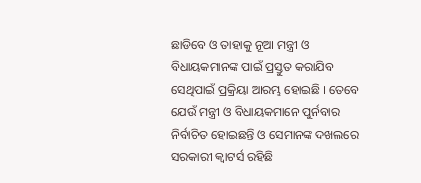ଛାଡିବେ ଓ ତାହାକୁ ନୂଆ ମନ୍ତ୍ରୀ ଓ ବିଧାୟକମାନଙ୍କ ପାଇଁ ପ୍ରସ୍ତୁତ କରାଯିବ ସେଥିପାଇଁ ପ୍ରକ୍ରିୟା ଆରମ୍ଭ ହୋଇଛି । ତେବେ ଯେଉଁ ମନ୍ତ୍ରୀ ଓ ବିଧାୟକମାନେ ପୁର୍ନବାର ନିର୍ବାଚିତ ହୋଇଛନ୍ତି ଓ ସେମାନଙ୍କ ଦଖଲରେ ସରକାରୀ କ୍ୱାଟର୍ସ ରହିଛି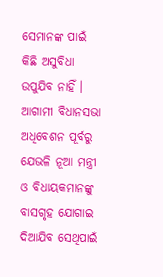ସେମାନଙ୍କ ପାଇଁ କିଛି ଅସୁବିଧା ଉପୁଯିବ ନାହିଁ । ଆଗାମୀ ବିଧାନସଭା ଅଧିବେଶନ ପୂର୍ବରୁ ଯେଭଳି ନୂଆ ମନ୍ତ୍ରୀ ଓ ବିଧାୟକମାନଙ୍କୁ ବାସଗୃହ ଯୋଗାଇ ଦିଆଯିବ ସେଥିପାଇଁ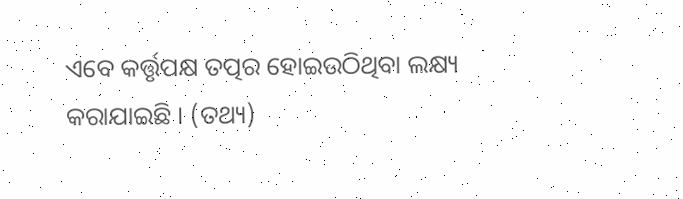ଏବେ କର୍ତ୍ତୃପକ୍ଷ ତତ୍ପର ହୋଇଉଠିଥିବା ଲକ୍ଷ୍ୟ କରାଯାଇଛି । (ତଥ୍ୟ)